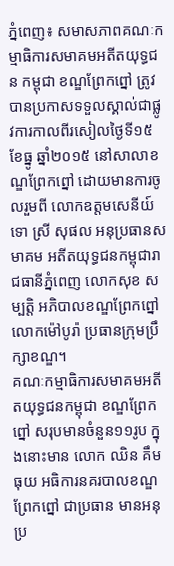ភ្នំពេញ៖ សមាសភាពគណៈកម្មាធិការសមាគមអតីតយុទ្ធជន កម្ពុជា ខណ្ឌព្រែកព្នៅ ត្រូវបានប្រកាសទទួលស្គាល់ជាផ្លូវការកាលពីរសៀលថ្ងៃទី១៥ ខែធ្នូ ឆ្នាំ២០១៥ នៅសាលាខណ្ឌព្រែកព្នៅ ដោយមានការចូលរួមពី លោកឧត្តមសេនីយ៍ទោ ស្រី សុផល អនុប្រធានសមាគម អតីតយុទ្ធជនកម្ពុជារាជធានីភ្នំពេញ លោកសុខ សម្បត្តិ អភិបាលខណ្ឌព្រែកព្នៅ លោកម៉ៅបូរ៉ា ប្រធានក្រុមប្រឹក្សាខណ្ឌ។
គណៈកម្មាធិការសមាគមអតីតយុទ្ធជនកម្ពុជា ខណ្ឌព្រែកព្នៅ សរុបមានចំនួន១១រូប ក្នុងនោះមាន លោក ឈិន គឹមធុយ អធិការនគរបាលខណ្ឌព្រែកព្នៅ ជាប្រធាន មានអនុប្រ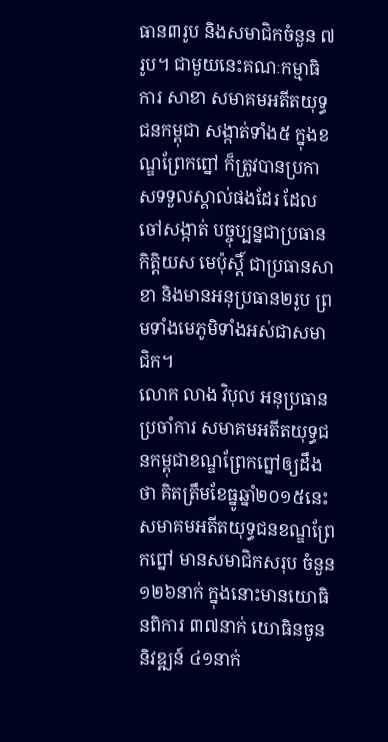ធាន៣រូប និងសមាជិកចំនួន ៧រូប។ ជាមួយនេះគណៈកម្មាធិការ សាខា សមាគមអតីតយុទ្ធជនកម្ពុជា សង្កាត់ទាំង៥ ក្នុងខណ្ឌព្រែកព្នៅ ក៏ត្រូវបានប្រកាសទទួលស្គាល់ផងដែរ ដែល ចៅសង្កាត់ បច្ចុប្បន្នជាប្រធានកិត្តិយស មេប៉ុស្ដិ៍ ជាប្រធានសាខា និងមានអនុប្រធាន២រូប ព្រមទាំងមេភូមិទាំងអស់ជាសមាជិក។
លោក លាង វិបុល អនុប្រធានប្រចាំការ សមាគមអតីតយុទ្ធជនកម្ពុជាខណ្ឌព្រែកព្នៅឲ្យដឹងថា គិតត្រឹមខែធ្នូឆ្នាំ២០១៥នេះ សមាគមអតីតយុទ្ធជនខណ្ឌព្រែកព្នៅ មានសមាជិកសរុប ចំនួន១២៦នាក់ ក្នុងនោះមានយោធិនពិការ ៣៧នាក់ យោធិនចូននិវឌ្ឍន៍ ៤១នាក់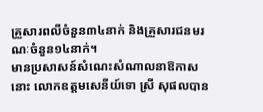គ្រួសារពលីចំនួន៣៤នាក់ និងគ្រួសារជនមរណៈចំនួន១៤នាក់។
មានប្រសាសន៍សំណេះសំណាលនាឱកាសនោះ លោកឧត្តមសេនីយ៍ទោ ស្រី សុផលបាន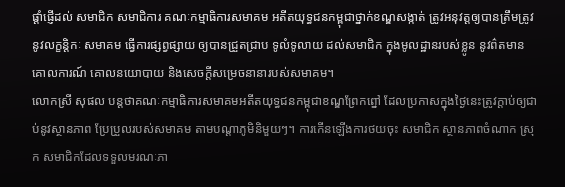ផ្ដាំផ្ញើដល់ សមាជិក សមាជិការ គណៈកម្មាធិការសមាគម អតីតយុទ្ធជនកម្ពុជាថ្នាក់ខណ្ឌសង្កាត់ ត្រូវអនុវត្តឲ្យបានត្រឹមត្រូវ នូវលក្ខន្ដិកៈ សមាគម ធ្វើការផ្សព្វផ្សាយ ឲ្យបានជ្រួតជ្រាប ទូលំទូលាយ ដល់សមាជិក ក្នុងមូលដ្ឋានរបស់ខ្លូន នូវព៌តមាន គោលការណ៍ គោលនយោបាយ និងសេចក្ដីសម្រេចនានារបស់សមាគម។
លោកស្រី សុផល បន្តថាគណៈកម្មាធិការសមាគមអតីតយុទ្ធជនកម្ពុជាខណ្ឌព្រែកព្នៅ ដែលប្រកាសក្នុងថ្ងៃនេះត្រូវក្ដាប់ឲ្យជាប់នូវស្ថានភាព ប្រែប្រួលរបស់សមាគម តាមបណ្ដាភូមិនិមួយៗ។ ការកើនឡើងការថយចុះ សមាជិក ស្ថានភាពចំណាក ស្រុក សមាជិកដែលទទួលមរណៈភា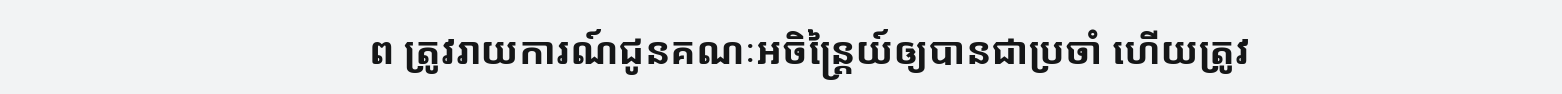ព ត្រូវរាយការណ៍ជូនគណៈអចិន្ដ្រៃយ៍ឲ្យបានជាប្រចាំ ហើយត្រូវ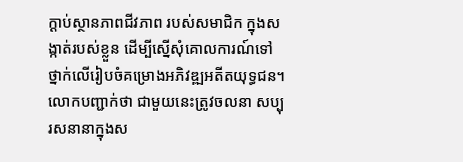ក្ដាប់ស្ថានភាពជីវភាព របស់សមាជិក ក្នុងសង្កាត់របស់ខ្លួន ដើម្បីស្នើសុំគោលការណ៍ទៅ ថ្នាក់លើរៀបចំគម្រោងអភិវឌ្ឍអតីតយុទ្ធជន។
លោកបញ្ជាក់ថា ជាមួយនេះត្រូវចលនា សប្បុរសនានាក្នុងស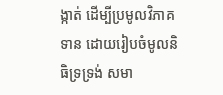ង្កាត់ ដើម្បីប្រមូលវិភាគទាន ដោយរៀបចំមូលនិធិទ្រទ្រង់ សមា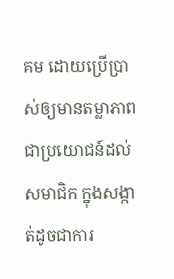គម ដោយប្រើប្រាស់ឲ្យមានតម្លាភាព ជាប្រយោជន៍ដល់សមាជិក ក្នុងសង្កាត់ដូចជាការ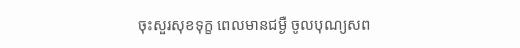ចុះសួរសុខទុក្ខ ពេលមានជម្ងឺ ចូលបុណ្យសព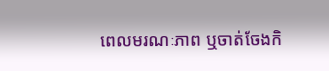ពេលមរណៈភាព ឬចាត់ចែងកិ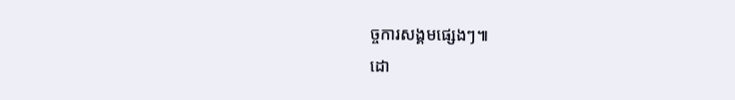ច្ចការសង្គមផ្សេងៗ៕
ដោ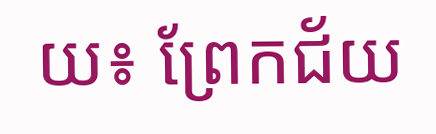យ៖ ព្រែកជ័យ